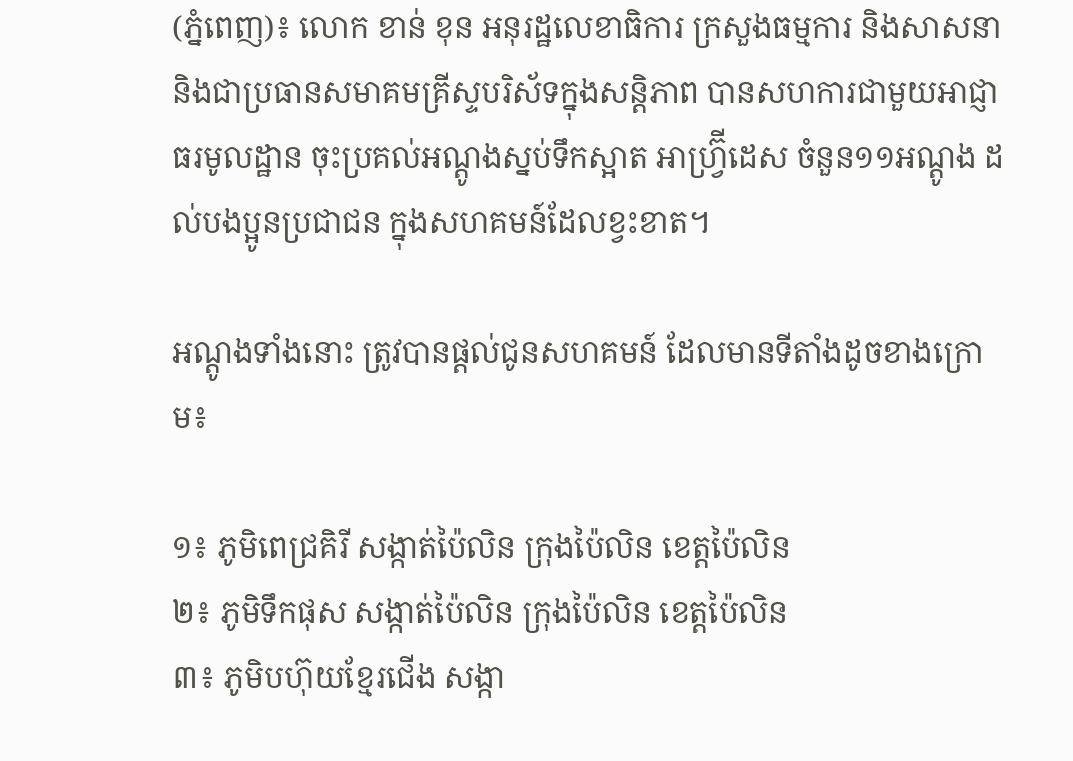(ភ្នំពេញ)៖ លោក ខាន់ ខុន អនុរដ្ឋលេខាធិការ ក្រសួងធម្មការ និងសាសនា និងជាប្រធានសមាគមគ្រីស្ទបរិស័ទក្នុងសន្តិភាព បានសហការជាមួយអាជ្ញាធរមូលដ្ឋាន ចុះប្រគល់អណ្ដូងស្នប់ទឹកស្អាត អាហ្វ្រ៊ីដេស ចំនួន១១អណ្ដូង ដល់បងប្អូនប្រជាជន ក្នុងសហគមន៍ដែលខ្វះខាត។

អណ្ដូងទាំងនោះ ត្រូវបានផ្តល់ជូនសហគមន៍ ដែលមានទីតាំងដូចខាងក្រោម៖

១៖ ភូមិពេជ្រគិរី សង្កាត់ប៉ៃលិន ក្រុងប៉ៃលិន ខេត្តប៉ៃលិន
២៖ ភូមិទឹកផុស សង្កាត់ប៉ៃលិន ក្រុងប៉ៃលិន ខេត្តប៉ៃលិន
៣៖ ភូមិបហ៊ុយខ្មែរជើង សង្កា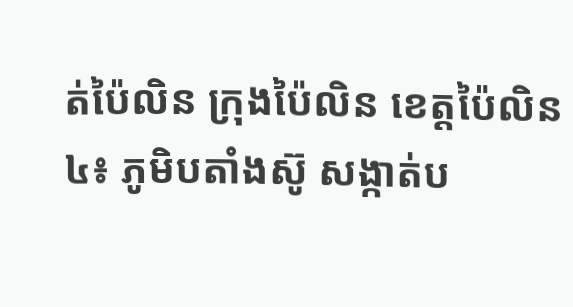ត់ប៉ៃលិន ក្រុងប៉ៃលិន ខេត្តប៉ៃលិន
៤៖ ភូមិបតាំងស៊ូ សង្កាត់ប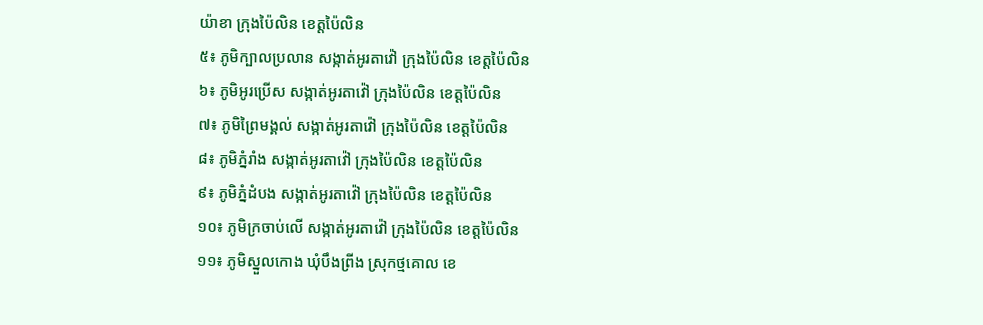យ៉ាខា ក្រុងប៉ៃលិន ខេត្តប៉ៃលិន
៥៖ ភូមិក្បាលប្រលាន សង្កាត់អូរតាវ៉ៅ ក្រុងប៉ៃលិន ខេត្តប៉ៃលិន
៦៖ ភូមិអូរប្រើស សង្កាត់អូរតាវ៉ៅ ក្រុងប៉ៃលិន ខេត្តប៉ៃលិន
៧៖ ភូមិព្រៃមង្គល់ សង្កាត់អូរតាវ៉ៅ ក្រុងប៉ៃលិន ខេត្តប៉ៃលិន
៨៖ ភូមិភ្នំរាំង សង្កាត់អូរតាវ៉ៅ ក្រុងប៉ៃលិន ខេត្តប៉ៃលិន
៩៖ ភូមិភ្នំដំបង សង្កាត់អូរតាវ៉ៅ ក្រុងប៉ៃលិន ខេត្តប៉ៃលិន
១០៖ ភូមិក្រចាប់លើ សង្កាត់អូរតាវ៉ៅ ក្រុងប៉ៃលិន ខេត្តប៉ៃលិន
១១៖ ភូមិស្នួលកោង ឃុំបឹងព្រីង ស្រុកថ្មគោល ខេ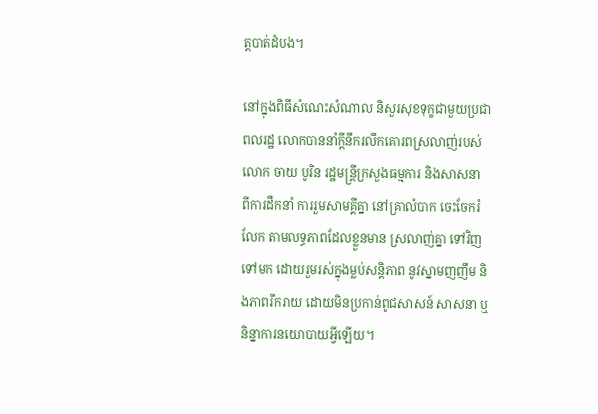ត្តបាត់ដំបង។

នៅក្នុងពិធីសំណេះសំណាល និសួរសុខទុក្ខជាមួយប្រជាពលរដ្ឋ លោកបាននាំក្ដីនឹករលឹកគោរពស្រលាញ់របស់ លោក ចាយ បូរិន រដ្ឋមន្រ្តីក្រសួងធម្មការ និងសាសនា ពីការដឹកនាំ ការរួមសាមគ្គីគ្នា នៅគ្រាលំបាក ចេះចែករំលែក តាមលទ្ធភាពដែលខ្លួនមាន ស្រលាញ់គ្នា ទៅវិញទៅមក ដោយរួមរស់ក្នុងម្លប់សន្តិភាព នូវស្នាមញញឹម និងភាពរីករាយ ដោយមិនប្រកាន់ពូជសាសន៍ សាសនា ឬនិន្នាការនយោបាយអ្វីឡើយ។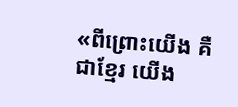«ពីព្រោះយើង គឺជាខ្មែរ យើង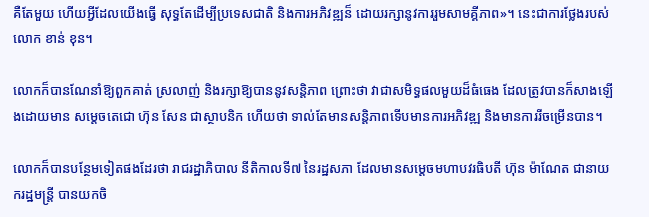គឺតែមួយ ហើយអ្វីដែលយើងធ្វើ សុទ្ធតែដើម្បីប្រទេសជាតិ និងការអភិវឌ្ឍន៏ ដោយរក្សានូវការរួមសាមគ្គីភាព»។ នេះជាការថ្លែងរបស់ លោក ខាន់ ខុន។

លោកក៏បានណែនាំឱ្យពួកគាត់ ស្រលាញ់ និងរក្សាឱ្យបាននូវសន្តិភាព ព្រោះថា វាជាសមិទ្ធផលមួយដ៏ធំធេង ដែលត្រូវបានក៏សាងឡើងដោយមាន សម្តេចតេជោ ហ៊ុន សែន ជាស្ថាបនិក ហើយថា ទាល់តែមានសន្តិភាពទើបមានការអភិវឌ្ឍ និងមានការរីចម្រើនបាន។

លោកក៏បានបន្ថែមទៀតផងដែរថា រាជរដ្ឋាភិបាល នីតិកាលទី៧ នៃរដ្ឋសភា ដែលមានសម្តេចមហាបវរធិបតី ហ៊ុន ម៉ាណែត ជានាយករដ្ឋមន្ត្រី បានយកចិ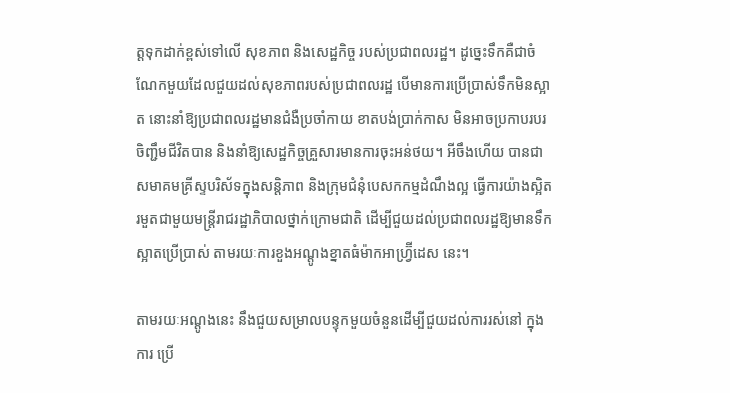ត្តទុកដាក់ខ្ពស់ទៅលើ សុខភាព និងសេដ្ឋកិច្ច របស់ប្រជាពលរដ្ឋ។ ដូច្នេះទឹកគឺជាចំណែកមួយដែលជួយដល់សុខភាពរបស់ប្រជាពលរដ្ឋ បើមានការប្រើប្រាស់ទឹកមិនស្អាត នោះនាំឱ្យប្រជាពលរដ្ឋមានជំងឺប្រចាំកាយ ខាតបង់ប្រាក់កាស មិនអាចប្រកាបរបរចិញ្ជឹមជីវិតបាន និងនាំឱ្យសេដ្ឋកិច្ចគ្រួសារមានការចុះអន់ថយ។ អីចឹងហើយ បានជា សមាគមគ្រីស្ទបរិស័ទក្នុងសន្តិភាព និងក្រុមជំនុំបេសកកម្មដំណឹងល្អ ធ្វើការយ៉ាងស្អិតរមួតជាមួយមន្ត្រីរាជរដ្ឋាភិបាលថ្នាក់ក្រោមជាតិ ដើម្បីជួយដល់ប្រជាពលរដ្ឋឱ្យមានទឹកស្អាតប្រើប្រាស់ តាមរយៈការខួងអណ្តូងខ្នាតធំម៉ាកអាហ្វ្រ៊ីដេស នេះ។

តាមរយៈអណ្ដូងនេះ នឹងជួយសម្រាលបន្ទុកមួយចំនួនដើម្បីជួយដល់ការរស់នៅ ក្នុងការ ប្រើ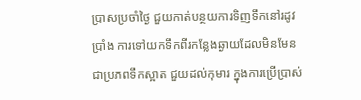ប្រាសប្រចាំថ្ងៃ ជួយកាត់បន្ថយការទិញទឹកនៅរដូវប្រាំង ការទៅយកទឹកពីរកន្លែងឆ្ងាយដែលមិនមែនជាប្រភពទឹកស្អាត ជួយដល់កុមារ ក្នុងការប្រើប្រាស់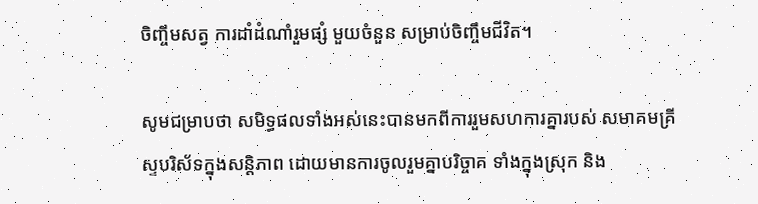ចិញ្ចឹមសត្វ ការដាំដំណាំរួមផ្សំ មួយចំនួន សម្រាប់ចិញ្ចឹមជីវិត។

សូមជម្រាបថា សមិទ្ធផលទាំងអស់នេះបានមកពីការរួមសហការគ្នារបស់ សមាគមគ្រីស្ទបរិស័ទក្នុងសន្ដិភាព ដោយមានការចូលរួមគ្នាបរិច្ចាគ ទាំងក្នុងស្រុក និង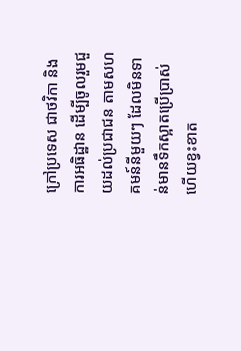ក្រៅប្រទេស ជាថវិកា និងការអធិដ្ឋាន ដើម្បីចូលរួមជួយដល់ប្រជាជន តាមសហគមន៍នីមួយៗ ដែលមិនទាន់មានទឹកស្អាតប្រើប្រាស់ ហើយខ្វះខាត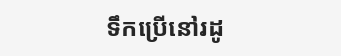ទឹកប្រើនៅរដូ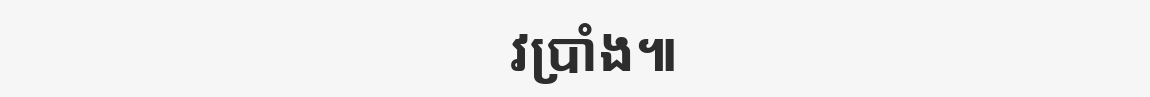វប្រាំង៕